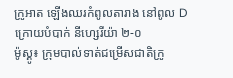ក្រូអាត ឡើងឈរកំពូលតារាង នៅពូល D ក្រោយបំបាក់ នីហ្សេរីយ៉ា ២-០
ម៉ូស្គូ៖ ក្រុមបាល់ទាត់ជម្រើសជាតិក្រូ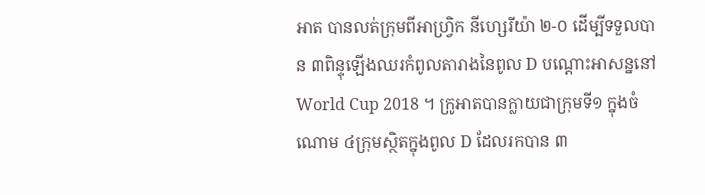អាត បានលត់ក្រុមពីអាហ្រ្វិក នីហ្សេរីយ៉ា ២-០ ដើម្បីទទួលបាន ៣ពិន្ទុឡើងឈរកំពូលតារាងនៃពូល D បណ្តោះអាសន្ននៅ World Cup 2018 ។ ក្រូអាតបានក្លាយជាក្រុមទី១ ក្នុងចំណោម ៤ក្រុមស្ថិតក្នុងពូល D ដែលរកបាន ៣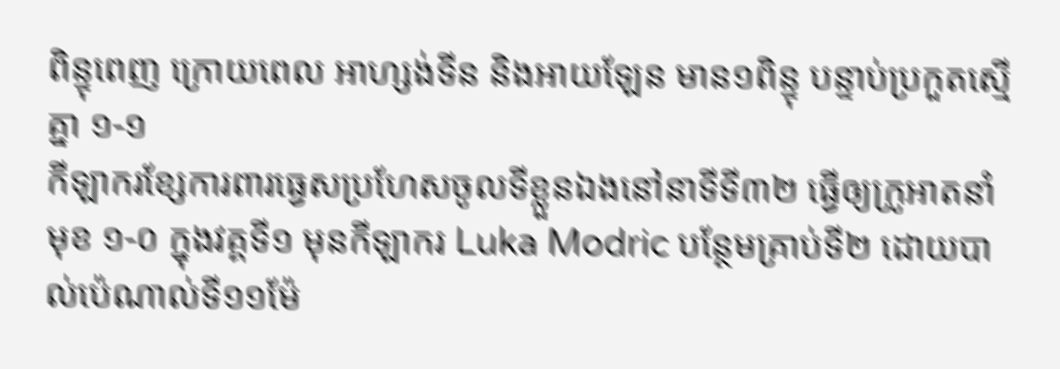ពិន្ទុពេញ ក្រោយពេល អាហ្សង់ទីន និងអាយឡែន មាន១ពិន្ទុ បន្ទាប់ប្រកួតស្មើគ្នា ១-១
កីឡាករខ្សែការពារធ្វេសប្រហែសចូលទីខ្លួនឯងនៅនាទីទី៣២ ធ្វើឲ្យក្រូអាតនាំមុខ ១-០ ក្នុងវគ្គទី១ មុនកីឡាករ Luka Modric បន្ថែមគ្រាប់ទី២ ដោយបាល់ប៉េណាល់ទី១១ម៉ែ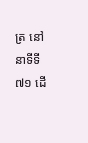ត្រ នៅនាទីទី៧១ ដើ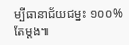ម្បីធានាជ័យជម្នះ ១០០% តែម្តង៕